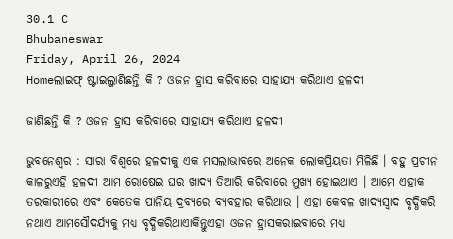30.1 C
Bhubaneswar
Friday, April 26, 2024
Homeଲାଇଫ୍ ଷ୍ଟାଇଲ୍ଜାଣିଛନ୍ତି କି ? ଓଜନ ହ୍ରାସ କରିବାରେ ସାହାଯ୍ୟ କରିଥାଏ ହଳଦୀ

ଜାଣିଛନ୍ତି କି ? ଓଜନ ହ୍ରାସ କରିବାରେ ସାହାଯ୍ୟ କରିଥାଏ ହଳଦୀ

ଭୁବନେଶ୍ୱର : ସାରା ବିଶ୍ୱରେ ହଳଦୀକୁ ଏକ ମସଲାଭାବରେ ଅନେକ ଲୋକପ୍ରିୟତା ମିଳିଛି । ବହୁ ପ୍ରଚୀନ କାଳରୁଏହି ହଳଦୀ ଆମ ରୋଷେଇ ଘର ଖାଦ୍ୟ ତିଆରି କରିବାରେ ମୁଖ୍ୟ ହୋଇଥାଏ । ଆମେ ଏହାକ ତରକାରୀରେ ଏବଂ କେତେକ ପାନିୟ ଦ୍ରବ୍ୟରେ ବ୍ୟବହାର କରିଥାଉ । ଏହା କେବଳ ଖାଦ୍ୟସ୍ୱାଦ ବୃଦ୍ଧିକରି ନଥାଏ ଆମସୌଦର୍ଯ୍ୟକୁ ମଧ୍ୟ ବୃଦ୍ଧିକରିଥାଏାକିନ୍ତୁଏହା ଓଜନ ହ୍ରାସକରାଇବାରେ ମଧ୍ୟ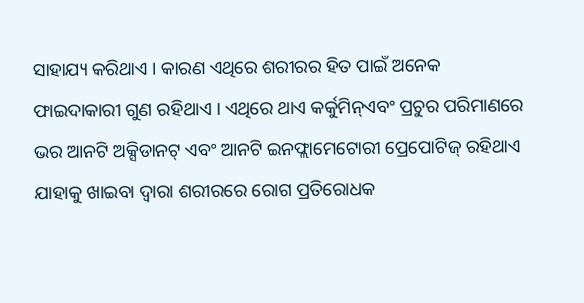ସାହାଯ୍ୟ କରିଥାଏ । କାରଣ ଏଥିରେ ଶରୀରର ହିତ ପାଇଁ ଅନେକ ଫାଇଦାକାରୀ ଗୁଣ ରହିଥାଏ । ଏଥିରେ ଥାଏ କର୍କୁମିନ୍‌ଏବଂ ପ୍ରଚୁର ପରିମାଣରେ ଭର ଆନଟି ଅକ୍ସିଡାନଟ୍ ଏବଂ ଆନଟି ଇନଫ୍ଲାମେଟୋରୀ ପ୍ରେପୋଟିଜ୍ ରହିଥାଏ ଯାହାକୁ ଖାଇବା ଦ୍ୱାରା ଶରୀରରେ ରୋଗ ପ୍ରତିରୋଧକ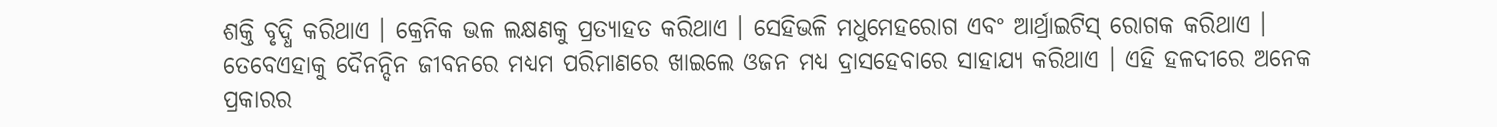ଶକ୍ତି ବୃଦ୍ଧି କରିଥାଏ । କ୍ରେନିକ ଭଳ ଲକ୍ଷଣକୁ ପ୍ରତ୍ୟାହତ କରିଥାଏ । ସେହିଭଳି ମଧୁମେହରୋଗ ଏବଂ ଆର୍ଥ୍ରାଇଟିସ୍ ରୋଗକ କରିଥାଏ । ତେବେଏହାକୁ ଦୈନନ୍ଦିନ ଜୀବନରେ ମଧ୍ୟମ ପରିମାଣରେ ଖାଇଲେ ଓଜନ ମଧ୍ୟ ଦ୍ରାସହେବାରେ ସାହାଯ୍ୟ କରିଥାଏ । ଏହି ହଳଦୀରେ ଅନେକ ପ୍ରକାରର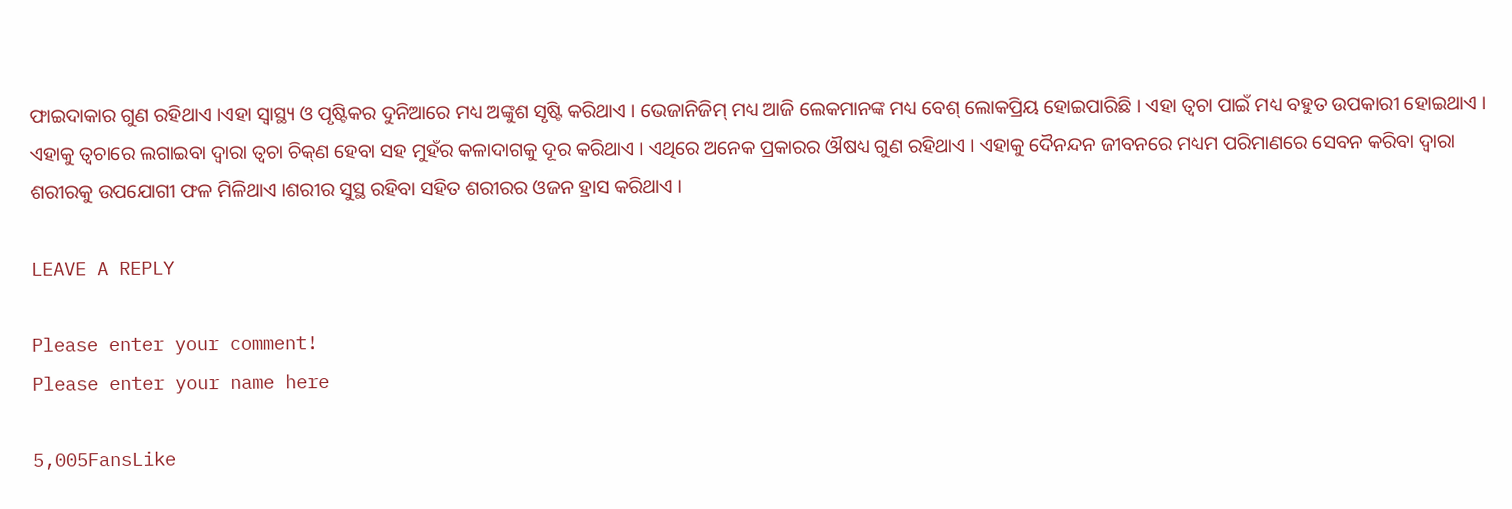ଫାଇଦାକାର ଗୁଣ ରହିଥାଏ ।ଏହା ସ୍ୱାସ୍ଥ୍ୟ ଓ ପୃଷ୍ଟିକର ଦୁନିଆରେ ମଧ୍ୟ ଅଙ୍କୁଶ ସୃଷ୍ଟି କରିଥାଏ । ଭେଜାନିଜିମ୍ ମଧ୍ୟ ଆଜି ଲେକମାନଙ୍କ ମଧ୍ୟ ବେଶ୍ ଲୋକପ୍ରିୟ ହୋଇପାରିଛି । ଏହା ତ୍ୱଚା ପାଇଁ ମଧ୍ୟ ବହୁତ ଉପକାରୀ ହୋଇଥାଏ । ଏହାକୁ ତ୍ୱଚାରେ ଲଗାଇବା ଦ୍ୱାରା ତ୍ୱଚା ଚିକ୍‌ଣ ହେବା ସହ ମୁହଁର କଳାଦାଗକୁ ଦୂର କରିଥାଏ । ଏଥିରେ ଅନେକ ପ୍ରକାରର ଔଷଧ୍ୟ ଗୁଣ ରହିଥାଏ । ଏହାକୁ ଦୈନନ୍ଦନ ଜୀବନରେ ମଧ୍ୟମ ପରିମାଣରେ ସେବନ କରିବା ଦ୍ୱାରା ଶରୀରକୁ ଉପଯୋଗୀ ଫଳ ମିଳିଥାଏ ।ଶରୀର ସୁସ୍ଥ ରହିବା ସହିତ ଶରୀରର ଓଜନ ହ୍ରାସ କରିଥାଏ ।

LEAVE A REPLY

Please enter your comment!
Please enter your name here

5,005FansLike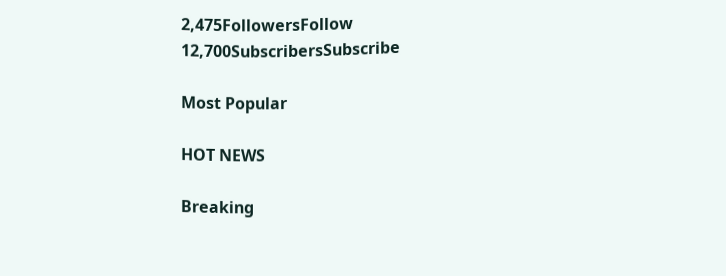2,475FollowersFollow
12,700SubscribersSubscribe

Most Popular

HOT NEWS

Breaking